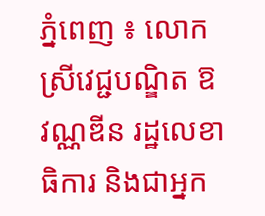ភ្នំពេញ ៖ លោកស្រីវេជ្ជបណ្ឌិត ឱ វណ្ណឌីន រដ្ឋលេខាធិការ និងជាអ្នក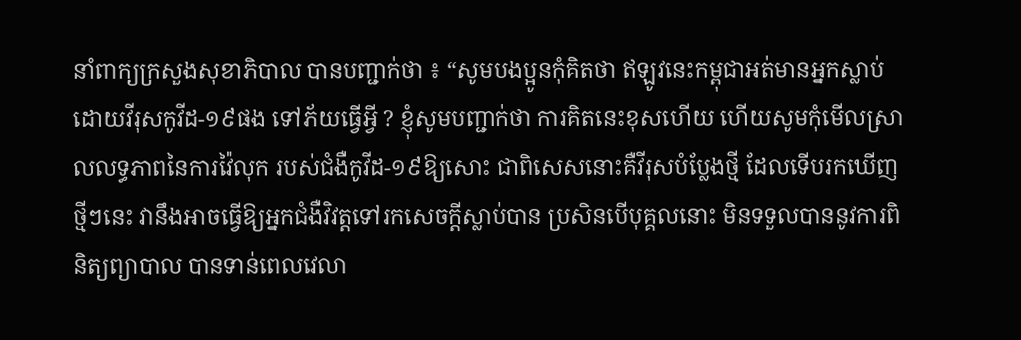នាំពាក្យក្រសួងសុខាភិបាល បានបញ្ជាក់ថា ៖ “សូមបងប្អូនកុំគិតថា ឥឡូវនេះកម្ពុជាអត់មានអ្នកស្លាប់ដោយវីរុសកូវីដ-១៩ផង ទៅភ័យធ្វើអី្វ ? ខ្ញុំសូមបញ្ជាក់ថា ការគិតនេះខុសហើយ ហើយសូមកុំមើលស្រាលលទ្ធភាពនៃការវ៉ៃលុក របស់ជំងឺកូវីដ-១៩ឱ្យសោះ ជាពិសេសនោះគឺវីរុសបំប្លែងថ្មី ដែលទើបរកឃើញថ្មីៗនេះ វានឹងអាចធ្វើឱ្យអ្នកជំងឺវិវត្តទៅរកសេចក្តីស្លាប់បាន ប្រសិនបើបុគ្គលនោះ មិនទទួលបាននូវការពិនិត្យព្យាបាល បានទាន់ពេលវេលា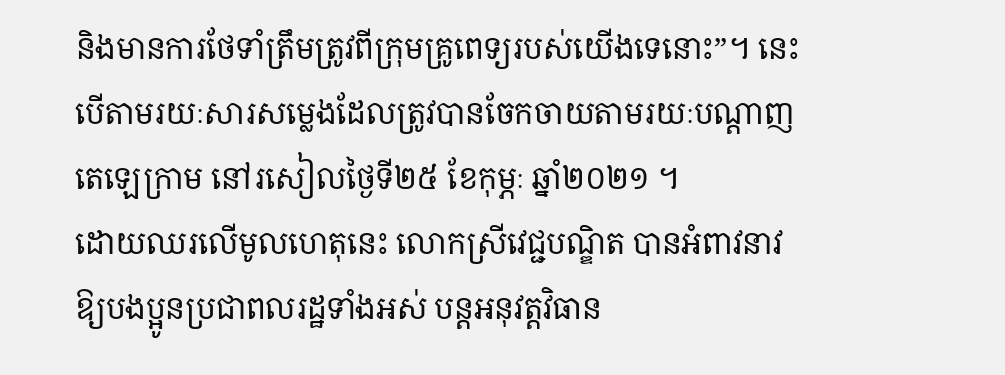និងមានការថែទាំត្រឹមត្រូវពីក្រុមគ្រូពេទ្យរបស់យើងទេនោះ”។ នេះបើតាមរយៈសារសម្លេងដែលត្រូវបានចែកចាយតាមរយៈបណ្តាញតេឡេក្រាម នៅរសៀលថ្ងៃទី២៥ ខែកុម្ភៈ ឆ្នាំ២០២១ ។
ដោយឈរលើមូលហេតុនេះ លោកស្រីវេជ្ជបណ្ឌិត បានអំពាវនាវឱ្យបងប្អូនប្រជាពលរដ្ឋទាំងអស់ បន្តអនុវត្តវិធាន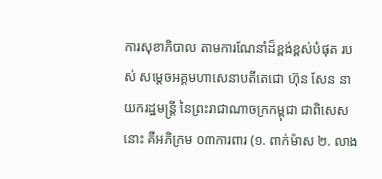ការសុខាភិបាល តាមការណែនាំដ៏ខ្ពង់ខ្ពស់បំផុត របស់ សម្តេចអគ្គមហាសេនាបតីតេជោ ហ៊ុន សែន នាយករដ្ឋមន្ត្រី នៃព្រះរាជាណាចក្រកម្ពុជា ជាពិសេសនោះ គឺអភិក្រម ០៣ការពារ (១. ពាក់ម៉ាស ២. លាង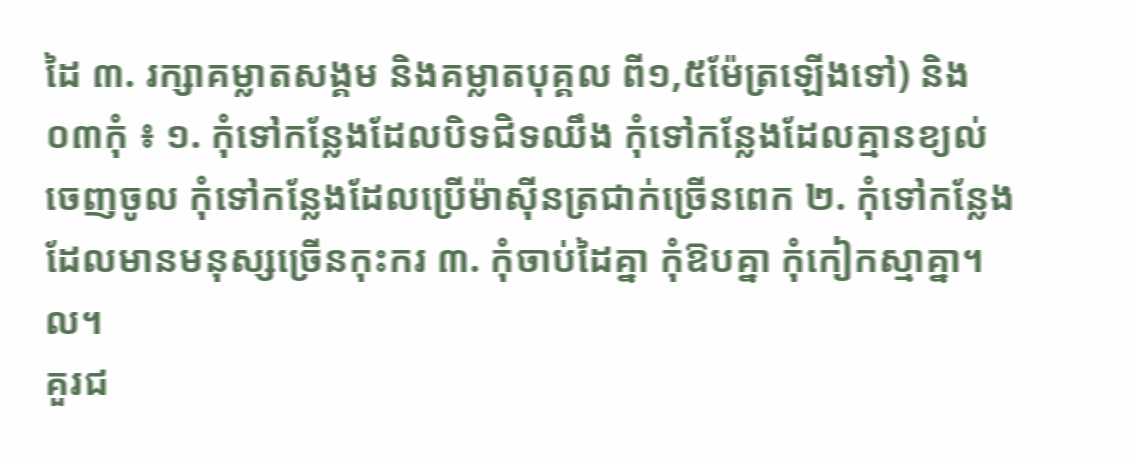ដៃ ៣. រក្សាគម្លាតសង្គម និងគម្លាតបុគ្គល ពី១,៥ម៉ែត្រឡើងទៅ) និង ០៣កុំ ៖ ១. កុំទៅកន្លែងដែលបិទជិទឈឹង កុំទៅកន្លែងដែលគ្មានខ្យល់ចេញចូល កុំទៅកន្លែងដែលប្រើម៉ាស៊ីនត្រជាក់ច្រើនពេក ២. កុំទៅកន្លែងដែលមានមនុស្សច្រើនកុះករ ៣. កុំចាប់ដៃគ្នា កុំឱបគ្នា កុំកៀកស្មាគ្នា។ល។
គួរជ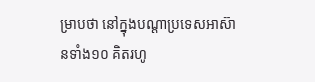ម្រាបថា នៅក្នុងបណ្តាប្រទេសអាស៊ានទាំង១០ គិតរហូ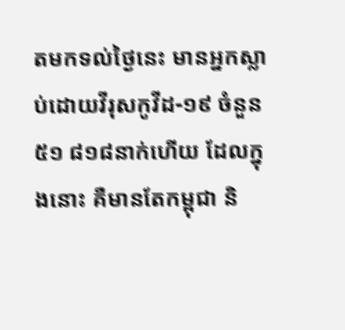តមកទល់ថ្ងៃនេះ មានអ្នកស្លាប់ដោយវីរុសកូវីដ-១៩ ចំនួន ៥១ ៨១៨នាក់ហើយ ដែលក្នុងនោះ គឺមានតែកម្ពុជា និ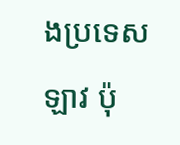ងប្រទេសឡាវ ប៉ុ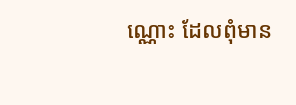ណ្ណោះ ដែលពុំមាន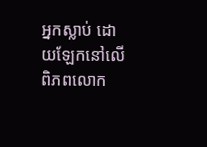អ្នកស្លាប់ ដោយឡែកនៅលើពិភពលោក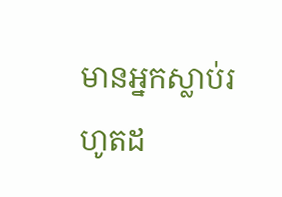មានអ្នកស្លាប់រហូតដ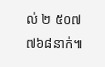ល់ ២ ៥០៧ ៧៦៨នាក់៕